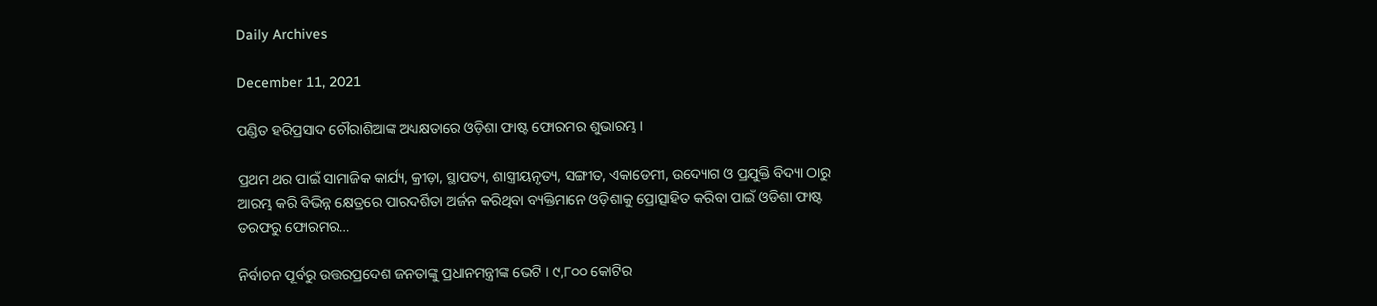Daily Archives

December 11, 2021

ପଣ୍ଡିତ ହରିପ୍ରସାଦ ଚୌରାଶିଆଙ୍କ ଅଧ୍ୟକ୍ଷତାରେ ଓଡ଼ିଶା ଫାଷ୍ଟ ଫୋରମର ଶୁଭାରମ୍ଭ ।

ପ୍ରଥମ ଥର ପାଇଁ ସାମାଜିକ କାର୍ଯ୍ୟ, କ୍ରୀଡ଼ା, ସ୍ଥାପତ୍ୟ, ଶାସ୍ତ୍ରୀୟନୃତ୍ୟ, ସଙ୍ଗୀତ, ଏକାଡେମୀ, ଉଦ୍ୟୋଗ ଓ ପ୍ରଯୁକ୍ତି ବିଦ୍ୟା ଠାରୁ ଆରମ୍ଭ କରି ବିଭିନ୍ନ କ୍ଷେତ୍ରରେ ପାରଦର୍ଶିତା ଅର୍ଜନ କରିଥିବା ବ୍ୟକ୍ତିମାନେ ଓଡ଼ିଶାକୁ ପ୍ରୋତ୍ସାହିତ କରିବା ପାଇଁ ଓଡିଶା ଫାଷ୍ଟ ତରଫରୁ ଫୋରମର…

ନିର୍ବାଚନ ପୂର୍ବରୁ ଉତ୍ତରପ୍ରଦେଶ ଜନତାଙ୍କୁ ପ୍ରଧାନମନ୍ତ୍ରୀଙ୍କ ଭେଟି । ୯,୮୦୦ କୋଟିର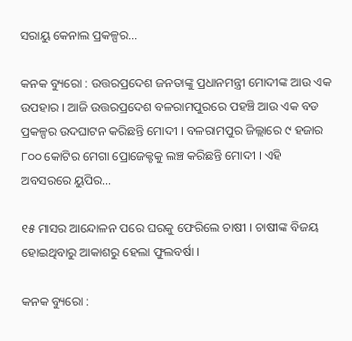ସରାୟୁ କେନାଲ ପ୍ରକଳ୍ପର…

କନକ ବ୍ୟୁରୋ : ଉତ୍ତରପ୍ରଦେଶ ଜନତାଙ୍କୁ ପ୍ରଧାନମନ୍ତ୍ରୀ ମୋଦୀଙ୍କ ଆଉ ଏକ ଉପହାର । ଆଜି ଉତ୍ତରପ୍ରଦେଶ ବଳରାମପୁରରେ ପହଞ୍ଚି ଆଉ ଏକ ବଡ ପ୍ରକଳ୍ପର ଉଦଘାଟନ କରିଛନ୍ତି ମୋଦୀ । ବଳରାମପୁର ଜିଲ୍ଲାରେ ୯ ହଜାର ୮୦୦ କୋଟିର ମେଗା ପ୍ରୋଜେକ୍ଟକୁ ଲଞ୍ଚ କରିଛନ୍ତି ମୋଦୀ । ଏହି ଅବସରରେ ୟୁପିର…

୧୫ ମାସର ଆନ୍ଦୋଳନ ପରେ ଘରକୁ ଫେରିଲେ ଚାଷୀ । ଚାଷୀଙ୍କ ବିଜୟ ହୋଇଥିବାରୁ ଆକାଶରୁ ହେଲା ଫୁଲବର୍ଷା ।

କନକ ବ୍ୟୁରୋ :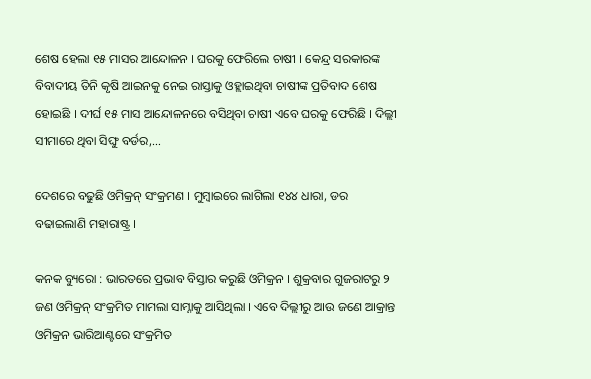ଶେଷ ହେଲା ୧୫ ମାସର ଆନ୍ଦୋଳନ । ଘରକୁ ଫେରିଲେ ଚାଷୀ । କେନ୍ଦ୍ର ସରକାରଙ୍କ ବିବାଦୀୟ ତିନି କୃଷି ଆଇନକୁ ନେଇ ରାସ୍ତାକୁ ଓହ୍ଲାଇଥିବା ଚାଷୀଙ୍କ ପ୍ରତିବାଦ ଶେଷ ହୋଇଛି । ଦୀର୍ଘ ୧୫ ମାସ ଆନ୍ଦୋଳନରେ ବସିଥିବା ଚାଷୀ ଏବେ ଘରକୁ ଫେରିଛି । ଦିଲ୍ଲୀ ସୀମାରେ ଥିବା ସିଙ୍ଘୁ ବର୍ଡର,…

ଦେଶରେ ବଢୁଛି ଓମିକ୍ରନ୍ ସଂକ୍ରମଣ । ମୁମ୍ବାଇରେ ଲାଗିଲା ୧୪୪ ଧାରା, ଡର ବଢାଇଲାଣି ମହାରାଷ୍ଟ୍ର ।

କନକ ବ୍ୟୁରୋ : ଭାରତରେ ପ୍ରଭାବ ବିସ୍ତାର କରୁଛି ଓମିକ୍ରନ । ଶୁକ୍ରବାର ଗୁଜରାଟରୁ ୨ ଜଣ ଓମିକ୍ରନ୍ ସଂକ୍ରମିତ ମାମଲା ସାମ୍ନାକୁ ଆସିଥିଲା । ଏବେ ଦିଲ୍ଲୀରୁ ଆଉ ଜଣେ ଆକ୍ରାନ୍ତ ଓମିକ୍ରନ ଭାରିଆଣ୍ଟରେ ସଂକ୍ରମିତ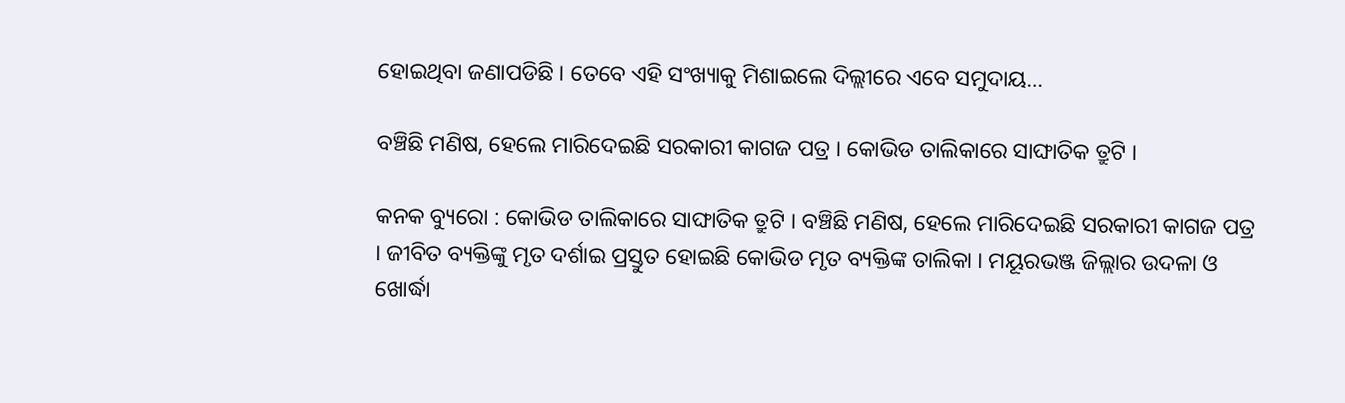ହୋଇଥିବା ଜଣାପଡିଛି । ତେବେ ଏହି ସଂଖ୍ୟାକୁ ମିଶାଇଲେ ଦିଲ୍ଲୀରେ ଏବେ ସମୁଦାୟ…

ବଞ୍ଚିଛି ମଣିଷ, ହେଲେ ମାରିଦେଇଛି ସରକାରୀ କାଗଜ ପତ୍ର । କୋଭିଡ ତାଲିକାରେ ସାଙ୍ଘାତିକ ତ୍ରୁଟି ।

କନକ ବ୍ୟୁରୋ : କୋଭିଡ ତାଲିକାରେ ସାଙ୍ଘାତିକ ତ୍ରୁଟି । ବଞ୍ଚିଛି ମଣିଷ, ହେଲେ ମାରିଦେଇଛି ସରକାରୀ କାଗଜ ପତ୍ର । ଜୀବିତ ବ୍ୟକ୍ତିଙ୍କୁ ମୃତ ଦର୍ଶାଇ ପ୍ରସ୍ତୁତ ହୋଇଛି କୋଭିଡ ମୃତ ବ୍ୟକ୍ତିଙ୍କ ତାଲିକା । ମୟୂରଭଞ୍ଜ ଜିଲ୍ଲାର ଉଦଳା ଓ ଖୋର୍ଦ୍ଧା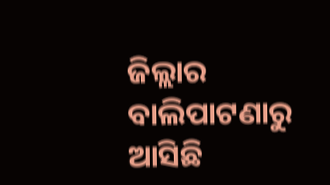ଜିଲ୍ଲାର ବାଲିପାଟଣାରୁ ଆସିଛି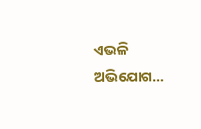ଏଭଳି ଅଭିଯୋଗ…